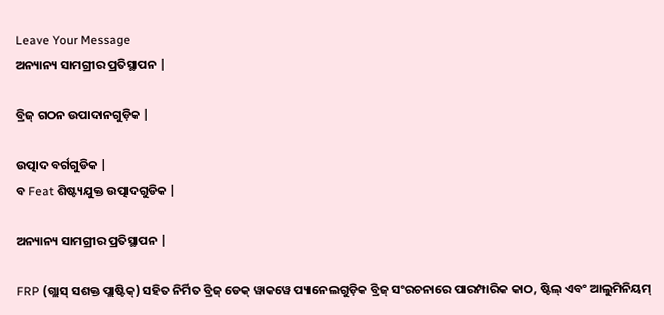Leave Your Message
ଅନ୍ୟାନ୍ୟ ସାମଗ୍ରୀର ପ୍ରତିସ୍ଥାପନ |

ବ୍ରିଜ୍ ଗଠନ ଉପାଦାନଗୁଡ଼ିକ |

ଉତ୍ପାଦ ବର୍ଗଗୁଡିକ |
ବ Feat ଶିଷ୍ଟ୍ୟଯୁକ୍ତ ଉତ୍ପାଦଗୁଡିକ |

ଅନ୍ୟାନ୍ୟ ସାମଗ୍ରୀର ପ୍ରତିସ୍ଥାପନ |

FRP (ଗ୍ଲାସ୍ ସଶକ୍ତ ପ୍ଲାଷ୍ଟିକ୍) ସହିତ ନିର୍ମିତ ବ୍ରିଜ୍ ଡେକ୍ ୱାକୱେ ପ୍ୟାନେଲଗୁଡ଼ିକ ବ୍ରିଜ୍ ସଂରଚନାରେ ପାରମ୍ପାରିକ କାଠ, ଷ୍ଟିଲ୍ ଏବଂ ଆଲୁମିନିୟମ୍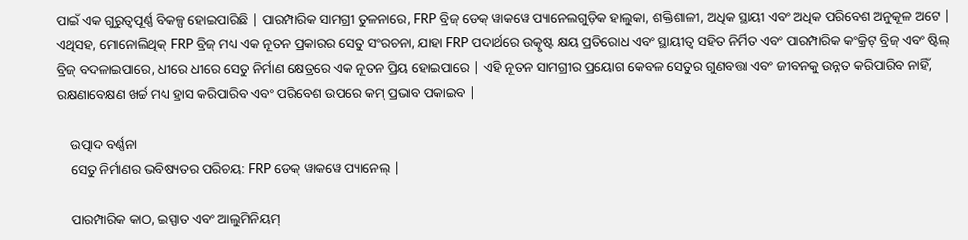ପାଇଁ ଏକ ଗୁରୁତ୍ୱପୂର୍ଣ୍ଣ ବିକଳ୍ପ ହୋଇପାରିଛି | ପାରମ୍ପାରିକ ସାମଗ୍ରୀ ତୁଳନାରେ, FRP ବ୍ରିଜ୍ ଡେକ୍ ୱାକୱେ ପ୍ୟାନେଲଗୁଡ଼ିକ ହାଲୁକା, ଶକ୍ତିଶାଳୀ, ଅଧିକ ସ୍ଥାୟୀ ଏବଂ ଅଧିକ ପରିବେଶ ଅନୁକୂଳ ଅଟେ | ଏଥିସହ, ମୋନୋଲିଥିକ୍ FRP ବ୍ରିଜ୍ ମଧ୍ୟ ଏକ ନୂତନ ପ୍ରକାରର ସେତୁ ସଂରଚନା, ଯାହା FRP ପଦାର୍ଥରେ ଉତ୍କୃଷ୍ଟ କ୍ଷୟ ପ୍ରତିରୋଧ ଏବଂ ସ୍ଥାୟୀତ୍ୱ ସହିତ ନିର୍ମିତ ଏବଂ ପାରମ୍ପାରିକ କଂକ୍ରିଟ୍ ବ୍ରିଜ୍ ଏବଂ ଷ୍ଟିଲ୍ ବ୍ରିଜ୍ ବଦଳାଇପାରେ, ଧୀରେ ଧୀରେ ସେତୁ ନିର୍ମାଣ କ୍ଷେତ୍ରରେ ଏକ ନୂତନ ପ୍ରିୟ ହୋଇପାରେ | ଏହି ନୂତନ ସାମଗ୍ରୀର ପ୍ରୟୋଗ କେବଳ ସେତୁର ଗୁଣବତ୍ତା ଏବଂ ଜୀବନକୁ ଉନ୍ନତ କରିପାରିବ ନାହିଁ, ରକ୍ଷଣାବେକ୍ଷଣ ଖର୍ଚ୍ଚ ମଧ୍ୟ ହ୍ରାସ କରିପାରିବ ଏବଂ ପରିବେଶ ଉପରେ କମ୍ ପ୍ରଭାବ ପକାଇବ |

    ଉତ୍ପାଦ ବର୍ଣ୍ଣନା
    ସେତୁ ନିର୍ମାଣର ଭବିଷ୍ୟତର ପରିଚୟ: FRP ଡେକ୍ ୱାକୱେ ପ୍ୟାନେଲ୍ |

    ପାରମ୍ପାରିକ କାଠ, ଇସ୍ପାତ ଏବଂ ଆଲୁମିନିୟମ୍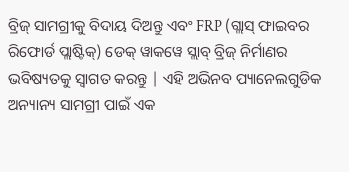ବ୍ରିଜ୍ ସାମଗ୍ରୀକୁ ବିଦାୟ ଦିଅନ୍ତୁ ଏବଂ FRP (ଗ୍ଲାସ୍ ଫାଇବର ରିଫୋର୍ଡ ପ୍ଲାଷ୍ଟିକ୍) ଡେକ୍ ୱାକୱେ ସ୍ଲାବ୍ ବ୍ରିଜ୍ ନିର୍ମାଣର ଭବିଷ୍ୟତକୁ ସ୍ୱାଗତ କରନ୍ତୁ | ଏହି ଅଭିନବ ପ୍ୟାନେଲଗୁଡିକ ଅନ୍ୟାନ୍ୟ ସାମଗ୍ରୀ ପାଇଁ ଏକ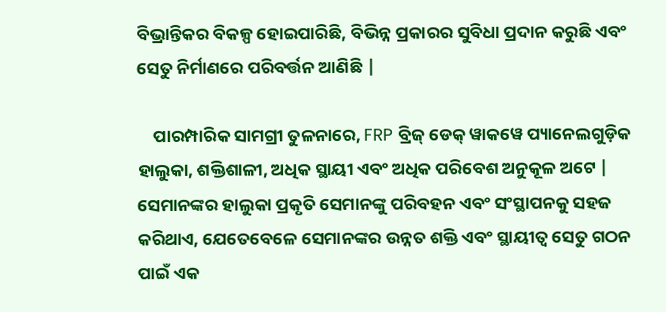ବିଭ୍ରାନ୍ତିକର ବିକଳ୍ପ ହୋଇପାରିଛି, ବିଭିନ୍ନ ପ୍ରକାରର ସୁବିଧା ପ୍ରଦାନ କରୁଛି ଏବଂ ସେତୁ ନିର୍ମାଣରେ ପରିବର୍ତ୍ତନ ଆଣିଛି |

    ପାରମ୍ପାରିକ ସାମଗ୍ରୀ ତୁଳନାରେ, FRP ବ୍ରିଜ୍ ଡେକ୍ ୱାକୱେ ପ୍ୟାନେଲଗୁଡ଼ିକ ହାଲୁକା, ଶକ୍ତିଶାଳୀ, ଅଧିକ ସ୍ଥାୟୀ ଏବଂ ଅଧିକ ପରିବେଶ ଅନୁକୂଳ ଅଟେ | ସେମାନଙ୍କର ହାଲୁକା ପ୍ରକୃତି ସେମାନଙ୍କୁ ପରିବହନ ଏବଂ ସଂସ୍ଥାପନକୁ ସହଜ କରିଥାଏ, ଯେତେବେଳେ ସେମାନଙ୍କର ଉନ୍ନତ ଶକ୍ତି ଏବଂ ସ୍ଥାୟୀତ୍ୱ ସେତୁ ଗଠନ ପାଇଁ ଏକ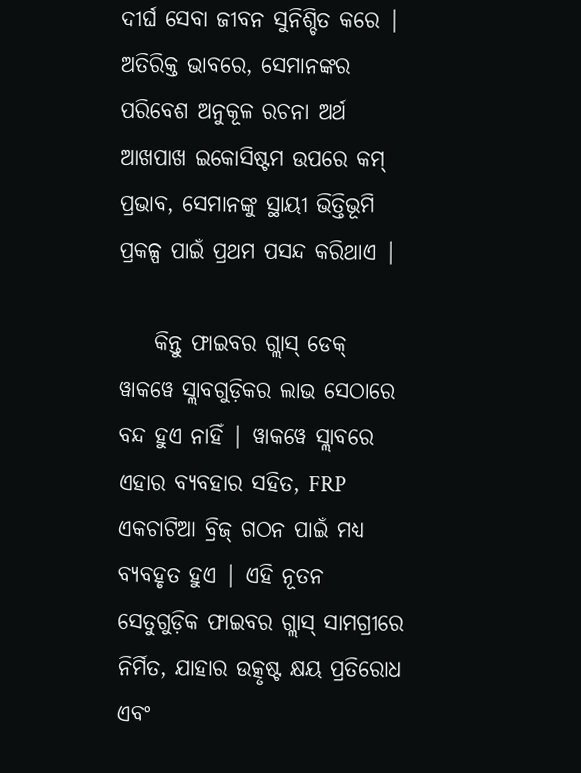ଦୀର୍ଘ ସେବା ଜୀବନ ସୁନିଶ୍ଚିତ କରେ | ଅତିରିକ୍ତ ଭାବରେ, ସେମାନଙ୍କର ପରିବେଶ ଅନୁକୂଳ ରଚନା ଅର୍ଥ ଆଖପାଖ ଇକୋସିଷ୍ଟମ ଉପରେ କମ୍ ପ୍ରଭାବ, ସେମାନଙ୍କୁ ସ୍ଥାୟୀ ଭିତ୍ତିଭୂମି ପ୍ରକଳ୍ପ ପାଇଁ ପ୍ରଥମ ପସନ୍ଦ କରିଥାଏ |

    କିନ୍ତୁ ଫାଇବର ଗ୍ଲାସ୍ ଡେକ୍ ୱାକୱେ ସ୍ଲାବଗୁଡ଼ିକର ଲାଭ ସେଠାରେ ବନ୍ଦ ହୁଏ ନାହିଁ | ୱାକୱେ ସ୍ଲାବରେ ଏହାର ବ୍ୟବହାର ସହିତ, FRP ଏକଚାଟିଆ ବ୍ରିଜ୍ ଗଠନ ପାଇଁ ମଧ୍ୟ ବ୍ୟବହୃତ ହୁଏ | ଏହି ନୂତନ ସେତୁଗୁଡ଼ିକ ଫାଇବର ଗ୍ଲାସ୍ ସାମଗ୍ରୀରେ ନିର୍ମିତ, ଯାହାର ଉତ୍କୃଷ୍ଟ କ୍ଷୟ ପ୍ରତିରୋଧ ଏବଂ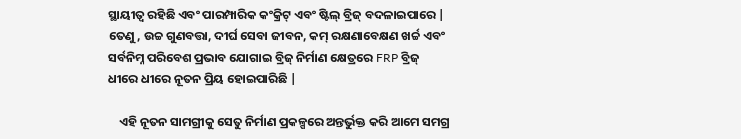ସ୍ଥାୟୀତ୍ୱ ରହିଛି ଏବଂ ପାରମ୍ପାରିକ କଂକ୍ରିଟ୍ ଏବଂ ଷ୍ଟିଲ୍ ବ୍ରିଜ୍ ବଦଳାଇପାରେ | ତେଣୁ, ଉଚ୍ଚ ଗୁଣବତ୍ତା, ଦୀର୍ଘ ସେବା ଜୀବନ, କମ୍ ରକ୍ଷଣାବେକ୍ଷଣ ଖର୍ଚ୍ଚ ଏବଂ ସର୍ବନିମ୍ନ ପରିବେଶ ପ୍ରଭାବ ଯୋଗାଇ ବ୍ରିଜ୍ ନିର୍ମାଣ କ୍ଷେତ୍ରରେ FRP ବ୍ରିଜ୍ ଧୀରେ ଧୀରେ ନୂତନ ପ୍ରିୟ ହୋଇପାରିଛି |

    ଏହି ନୂତନ ସାମଗ୍ରୀକୁ ସେତୁ ନିର୍ମାଣ ପ୍ରକଳ୍ପରେ ଅନ୍ତର୍ଭୁକ୍ତ କରି ଆମେ ସମଗ୍ର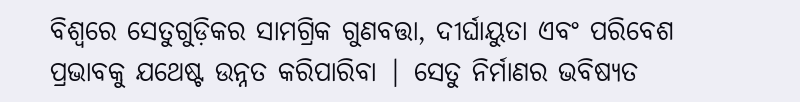ବିଶ୍ୱରେ ସେତୁଗୁଡ଼ିକର ସାମଗ୍ରିକ ଗୁଣବତ୍ତା, ଦୀର୍ଘାୟୁତା ଏବଂ ପରିବେଶ ପ୍ରଭାବକୁ ଯଥେଷ୍ଟ ଉନ୍ନତ କରିପାରିବା | ସେତୁ ନିର୍ମାଣର ଭବିଷ୍ୟତ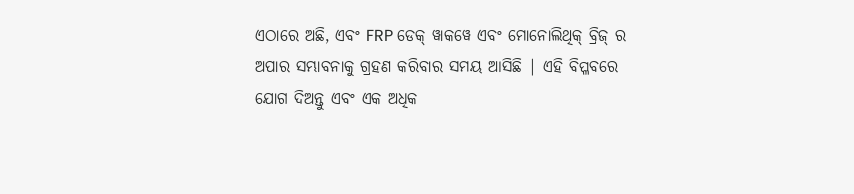ଏଠାରେ ଅଛି, ଏବଂ FRP ଡେକ୍ ୱାକୱେ ଏବଂ ମୋନୋଲିଥିକ୍ ବ୍ରିଜ୍ ର ଅପାର ସମ୍ଭାବନାକୁ ଗ୍ରହଣ କରିବାର ସମୟ ଆସିଛି | ଏହି ବିପ୍ଳବରେ ଯୋଗ ଦିଅନ୍ତୁ ଏବଂ ଏକ ଅଧିକ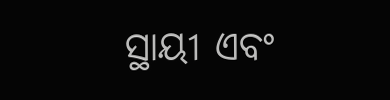ସ୍ଥାୟୀ ଏବଂ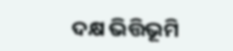ଦକ୍ଷ ଭିତ୍ତିଭୂମି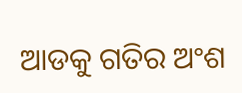ଆଡକୁ ଗତିର ଅଂଶ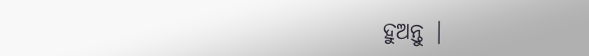ହୁଅନ୍ତୁ |